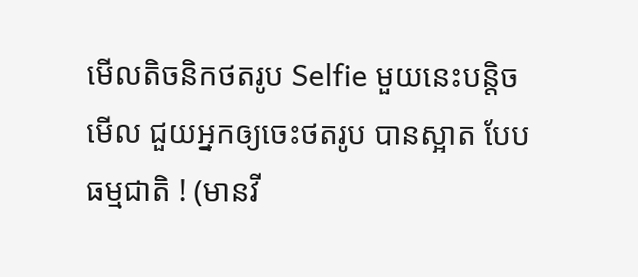មើលតិចនិកថតរូប Selfie មួយនេះបន្តិចមើល ជួយអ្នកឲ្យចេះថតរូប បានស្អាត បែបធម្មជាតិ ! (មានវី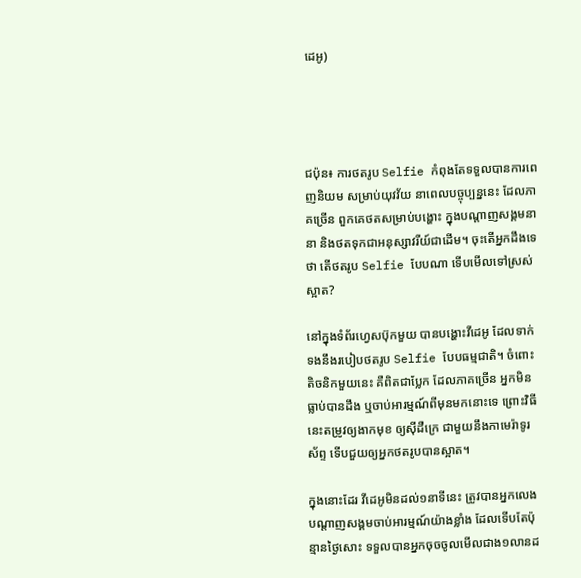ដេអូ)




ជប៉ុន៖ ការថតរូប Selfie កំពុងតែទទួលបានការពេញនិយម សម្រាប់យុវវ័យ នាពេលបច្ចុប្បន្ននេះ ដែលភាគច្រើន ពួកគេថតសម្រាប់បង្ហោះ ក្នុងបណ្តាញសង្គមនានា និងថតទុកជាអនុស្សាវរីយ៍ជាដើម។ ចុះតើអ្នកដឹងទេថា តើថតរូប Selfie បែបណា ទើបមើលទៅស្រស់ស្អាត?

នៅក្នុងទំព័រហ្វេសប៊ុកមួយ បានបង្ហោះវីដេអូ ដែលទាក់ទងនឹងរបៀបថតរូប Selfie បែបធម្មជាតិ។ ចំពោះតិចនិកមួយនេះ គឺពិតជាប្លែក ដែលភាគច្រើន អ្នកមិនធ្លាប់បានដឹង ឬចាប់អារម្មណ៍ពីមុនមកនោះទេ ព្រោះវិធីនេះតម្រូវឲ្យងាកមុខ ឲ្យស៊ីដឺក្រេ ជាមួយនឹងកាមេរ៉ាទូរស័ព្ទ ទើបជួយឲ្យអ្នកថតរូបបានស្អាត។

ក្នុងនោះដែរ វីដេអូមិនដល់១នាទីនេះ ត្រូវបានអ្នកលេងបណ្តាញសង្គមចាប់អារម្មណ៍យ៉ាងខ្លាំង ដែលទើបតែប៉ុន្មានថ្ងៃសោះ ទទួលបានអ្នកចុចចូលមើលជាង១លានដ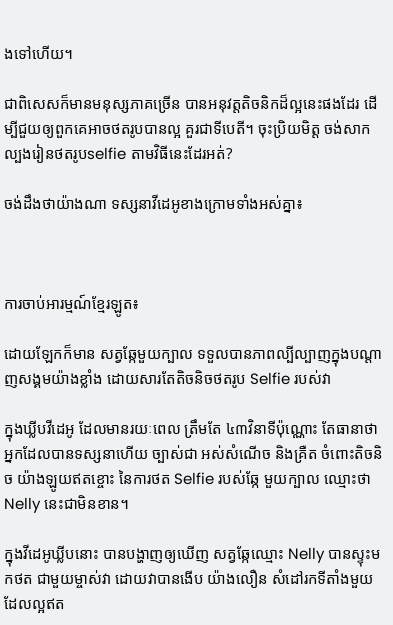ងទៅហើយ។

ជាពិសេសក៏មានមនុស្សភាគច្រើន បានអនុវត្តតិចនិកដ៏ល្អនេះផងដែរ ដើម្បីជួយឲ្យពួកគេអាចថតរូបបានល្អ គួរជាទីបេតី។ ចុះប្រិយមិត្ត ចង់សាកល្បងរៀនថតរូបselfie តាមវិធីនេះដែរអត់?

ចង់ដឹងថាយ៉ាងណា ទស្សនាវីដេអូខាងក្រោមទាំងអស់គ្នា៖



ការចាប់អារម្មណ៍ខ្មែរឡូត៖

ដោយឡែកក៏មាន សត្វឆ្កែមួយក្បាល ទទួលបានភាពល្បីល្បាញក្នុងបណ្តាញសង្គមយ៉ាងខ្លាំង ដោយសារតែតិចនិចថតរូប Selfie របស់វា

ក្នុងឃ្លីបវីដេអូ ដែលមានរយៈពេល ត្រឹមតែ ៤៣វិនាទីប៉ុណ្ណោះ តែធានាថា អ្នកដែលបានទស្សនាហើយ ច្បាស់ជា អស់សំណើច និងគ្រឺត ចំពោះតិចនិច យ៉ាងឡូយឥតខ្ចោះ នៃការថត Selfie របស់ឆ្កែ មួយក្បាល ឈ្មោះថា Nelly នេះជាមិនខាន។

ក្នុងវីដេអូឃ្លីបនោះ បានបង្ហាញឲ្យឃើញ សត្វឆ្កែឈ្មោះ Nelly បានស្ទុះមកថត ជាមួយម្ចាស់វា ដោយវាបានងើប យ៉ាងលឿន សំដៅរកទីតាំងមួយ ដែលល្អឥត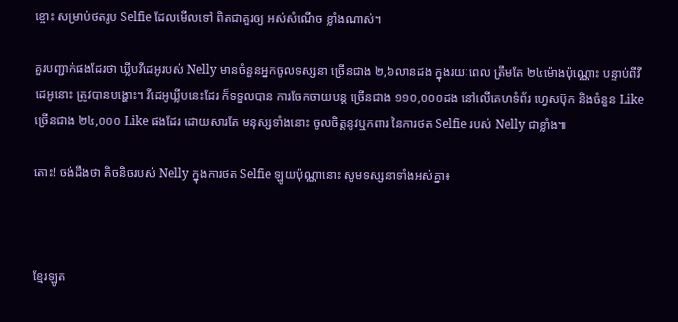ខ្ចោះ សម្រាប់ថតរូប Selfie ដែលមើលទៅ ពិតជាគួរឲ្យ អស់សំណើច ខ្លាំងណាស់។

គួរបញ្ជាក់ផងដែរថា ឃ្លីបវីដេអូរបស់ Nelly មានចំនួនអ្នកចូលទស្សនា ច្រើនជាង ២,៦លានដង ក្នុងរយៈពេល ត្រឹមតែ ២៤ម៉ោងប៉ុណ្ណោះ បន្ទាប់ពីវីដេអូនោះ ត្រូវបានបង្ហោះ។ វីដេអូឃ្លីបនេះដែរ ក៏ទទួលបាន ការចែកចាយបន្ត ច្រើនជាង ១១០,០០០ដង នៅលើគេហទំព័រ ហ្វេសប៊ុក និងចំនួន Like ច្រើនជាង ២៤,០០០ Like ផងដែរ ដោយសារតែ មនុស្សទាំងនោះ ចូលចិត្តនូវឬកពារ នៃការថត Selfie របស់ Nelly ជាខ្លាំង៕

តោះ! ចង់ដឹងថា តិចនិចរបស់ Nelly ក្នុងការថត Selfie ឡូយប៉ុណ្ណានោះ សូមទស្សនាទាំងអស់គ្នា៖



ខ្មែរឡូត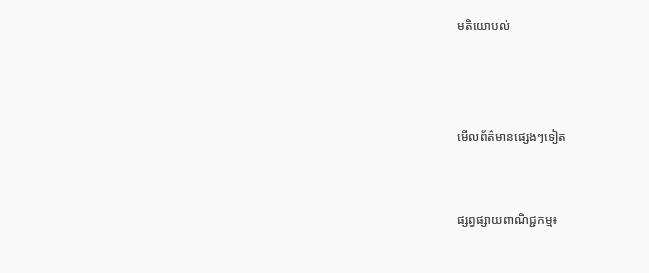មតិយោបល់



មើលព័ត៌មានផ្សេងៗទៀត


ផ្សព្វផ្សាយពាណិជ្ជកម្ម៖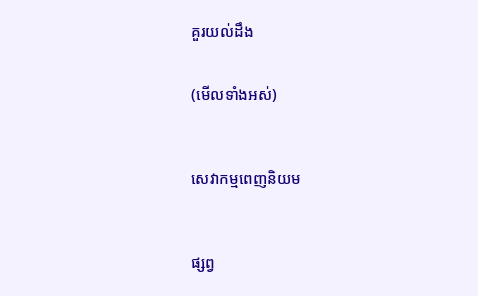គួរយល់ដឹង


(មើលទាំងអស់)



សេវាកម្មពេញនិយម



ផ្សព្វ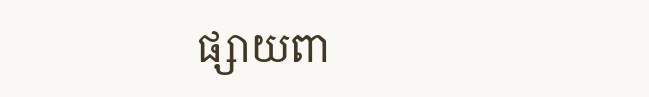ផ្សាយពា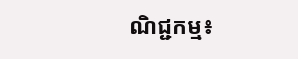ណិជ្ជកម្ម៖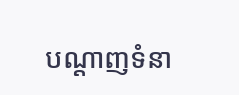បណ្តាញទំនា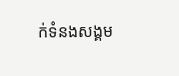ក់ទំនងសង្គម